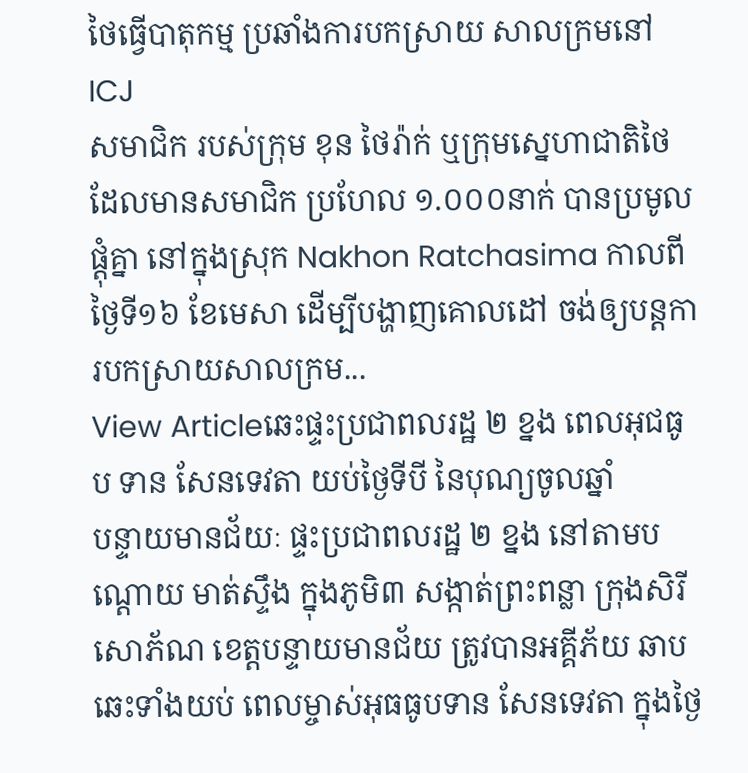ថៃធ្វើបាតុកម្ម ប្រឆាំងការបកស្រាយ សាលក្រមនៅ ICJ
សមាជិក របស់ក្រុម ខុន ថៃរ៉ាក់ ឬក្រុមស្នេហាជាតិថៃ ដែលមានសមាជិក ប្រហែល ១.០០០នាក់ បានប្រមូលផ្តុំគ្នា នៅក្នុងស្រុក Nakhon Ratchasima កាលពីថ្ងៃទី១៦ ខែមេសា ដើម្បីបង្ហាញគោលដៅ ចង់ឲ្យបន្តការបកស្រាយសាលក្រម...
View Articleឆេះផ្ទះប្រជាពលរដ្ឋ ២ ខ្នង ពេលអុជធូប ទាន សែនទេវតា យប់ថ្ងៃទីបី នៃបុណ្យចូលឆ្នាំ
បន្ទាយមានជ័យៈ ផ្ទះប្រជាពលរដ្ឋ ២ ខ្នង នៅតាមបណ្តោយ មាត់ស្ទឹង ក្នុងភូមិ៣ សង្កាត់ព្រះពន្លា ក្រុងសិរី សោភ័ណ ខេត្តបន្ទាយមានជ័យ ត្រូវបានអគ្គីភ័យ ឆាបឆេះទាំងយប់ ពេលម្ចាស់អុធធូបទាន សែនទេវតា ក្នុងថ្ងៃ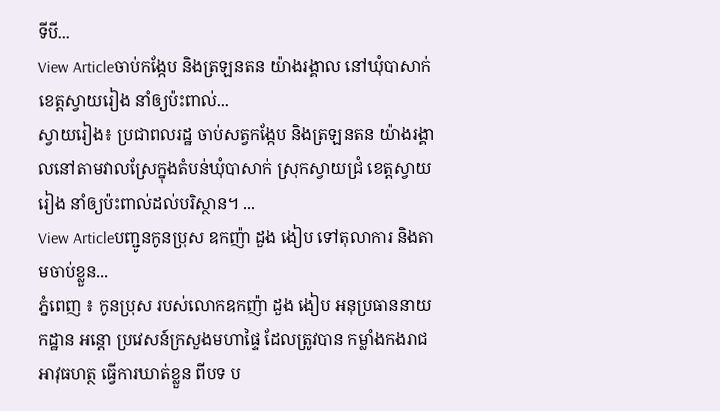ទីបី...
View Articleចាប់កង្កែប និងត្រឡនតន យ៉ាងរង្គាល នៅឃុំបាសាក់ ខេត្តស្វាយរៀង នាំឲ្យប៉ះពាល់...
ស្វាយរៀង៖ ប្រជាពលរដ្ឋ ចាប់សត្វកង្កែប និងត្រឡនតន យ៉ាងរង្គាលនៅតាមវាលស្រែក្នុងតំបន់ឃុំបាសាក់ ស្រុកស្វាយជ្រំ ខេត្តស្វាយរៀង នាំឲ្យប៉ះពាល់ដល់បរិស្ថាន។ ...
View Articleបញ្ជូនកូនប្រុស ឧកញ៉ា ដួង ងៀប ទៅតុលាការ និងតាមចាប់ខ្លួន...
ភ្នំពេញ ៖ កូនប្រុស របស់លោកឧកញ៉ា ដួង ងៀប អនុប្រធាននាយកដ្ឋាន អន្ដោ ប្រវេសន៍ក្រសួងមហាផ្ទៃ ដែលត្រូវបាន កម្លាំងកងរាជអាវុធហត្ថ ធ្វើការឃាត់ខ្លួន ពីបទ ប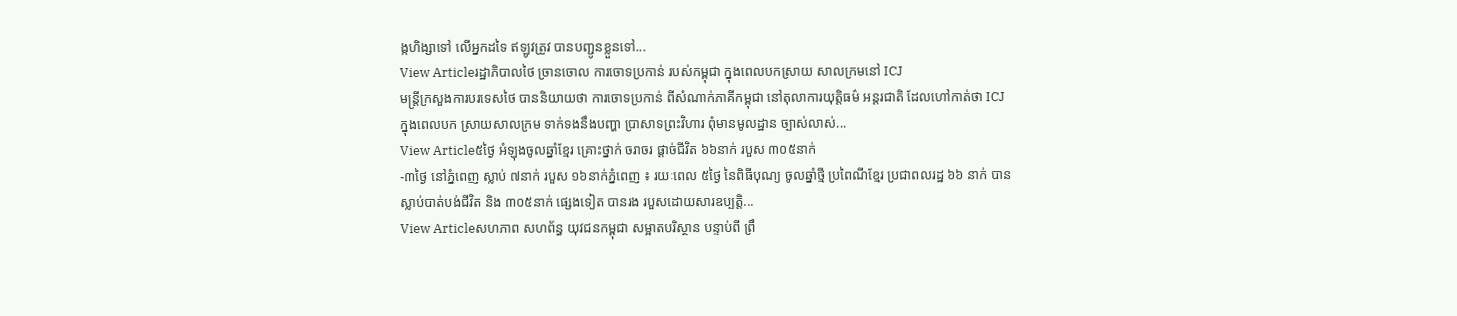ង្កហិង្សាទៅ លើអ្នកដទៃ ឥឡូវត្រូវ បានបញ្ជូនខ្លួនទៅ...
View Articleរដ្ឋាភិបាលថៃ ច្រានចោល ការចោទប្រកាន់ របស់កម្ពុជា ក្នុងពេលបកស្រាយ សាលក្រមនៅ ICJ
មន្រ្តីក្រសួងការបរទេសថៃ បាននិយាយថា ការចោទប្រកាន់ ពីសំណាក់ភាគីកម្ពុជា នៅតុលាការយុត្តិធម៌ អន្តរជាតិ ដែលហៅកាត់ថា ICJ ក្នុងពេលបក ស្រាយសាលក្រម ទាក់ទងនឹងបញ្ហា ប្រាសាទព្រះវិហារ ពុំមានមូលដ្ឋាន ច្បាស់លាស់...
View Article៥ថ្ងៃ អំឡុងចូលឆ្នាំខ្មែរ គ្រោះថ្នាក់ ចរាចរ ផ្ដាច់ជីវិត ៦៦នាក់ របួស ៣០៥នាក់
-៣ថ្ងៃ នៅភ្នំពេញ ស្លាប់ ៧នាក់ របួស ១៦នាក់ភ្នំពេញ ៖ រយៈពេល ៥ថ្ងៃ នៃពិធីបុណ្យ ចូលឆ្នាំថ្មី ប្រពៃណីខ្មែរ ប្រជាពលរដ្ឋ ៦៦ នាក់ បានស្លាប់បាត់បង់ជីវិត និង ៣០៥នាក់ ផ្សេងទៀត បានរង របួសដោយសារឧប្បត្ដិ...
View Articleសហភាព សហព័ន្ធ យុវជនកម្ពុជា សម្អាតបរិស្ថាន បន្ទាប់ពី ព្រឹ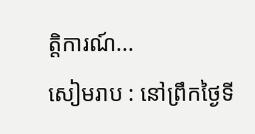ត្តិការណ៍...
សៀមរាប : នៅព្រឹកថ្ងៃទី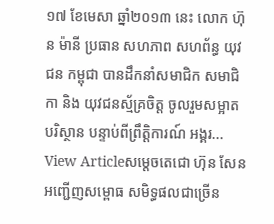១៧ ខែមេសា ឆ្នាំ២០១៣ នេះ លោក ហ៊ុន ម៉ានី ប្រធាន សហភាព សហព័ន្ធ យុវជន កម្ពុជា បានដឹកនាំសមាជិក សមាជិកា និង យុវជនស័្មគ្រចិត្ត ចូលរួមសម្អាតបរិស្ថាន បន្ទាប់ពីព្រឹត្តិការណ៍ អង្គរ...
View Articleសម្តេចតេជោ ហ៊ុន សែន អញ្ជើញសម្ពោធ សមិទ្ធផលជាច្រើន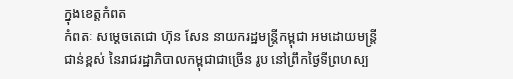ក្នុងខេត្តកំពត
កំពតៈ សម្តេចតេជោ ហ៊ុន សែន នាយករដ្ឋមន្រ្តីកម្ពុជា អមដោយមន្ត្រីជាន់ខ្ពស់ នៃរាជរដ្ឋាភិបាលកម្ពុជាជាច្រើន រូប នៅព្រឹកថ្ងៃទីព្រហស្ប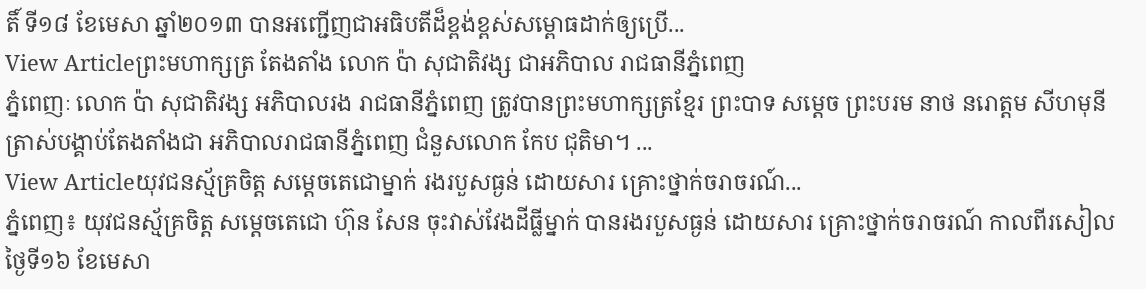តិ៍ ទី១៨ ខែមេសា ឆ្នាំ២០១៣ បានអញ្ជើញជាអធិបតីដ៏ខ្ពង់ខ្ពស់សម្ពោធដាក់ឲ្យប្រើ...
View Articleព្រះមហាក្សត្រ តែងតាំង លោក ប៉ា សុជាតិវង្ស ជាអភិបាល រាជធានីភ្នំពេញ
ភ្នំពេញៈ លោក ប៉ា សុជាតិវង្ស អភិបាលរង រាជធានីភ្នំពេញ ត្រូវបានព្រះមហាក្សត្រខ្មែរ ព្រះបាទ សម្តេច ព្រះបរម នាថ នរោត្តម សីហមុនី ត្រាស់បង្គាប់តែងតាំងជា អភិបាលរាជធានីភ្នំពេញ ជំនួសលោក កែប ជុតិមា។ ...
View Articleយុវជនស្ម័គ្រចិត្ត សម្តេចតេជោម្នាក់ រងរបួសធ្ងន់ ដោយសារ គ្រោះថ្នាក់ចរាចរណ៍...
ភ្នំពេញ៖ យុវជនស្ម័គ្រចិត្ត សម្តេចតេជោ ហ៊ុន សែន ចុះវាស់វែងដីធ្លីម្នាក់ បានរងរបួសធ្ងន់ ដោយសារ គ្រោះថ្នាក់ចរាចរណ៍ កាលពីរសៀល ថ្ងៃទី១៦ ខែមេសា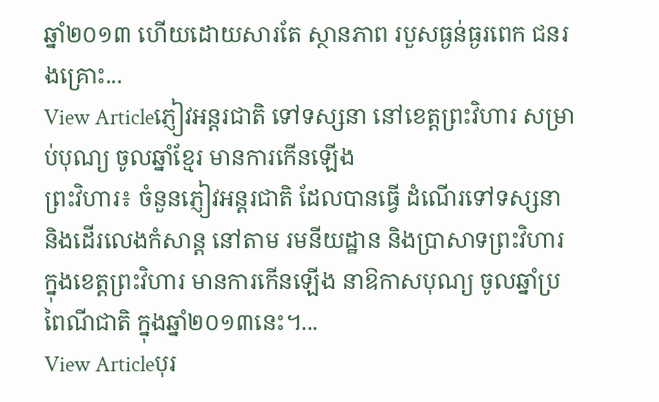ឆ្នាំ២០១៣ ហើយដោយសារតែ ស្ថានភាព របួសធ្ងន់ធ្ងរពេក ជនរងគ្រោះ...
View Articleភ្ញៀវអន្តរជាតិ ទៅទស្សនា នៅខេត្តព្រះវិហារ សម្រាប់បុណ្យ ចូលឆ្នាំខ្មែរ មានការកើនឡើង
ព្រះវិហារ៖ ចំនួនភ្ញៀវអន្តរជាតិ ដែលបានធ្វើ ដំណើរទៅទស្សនា និងដើរលេងកំសាន្ត នៅតាម រមនីយដ្ឋាន និងប្រាសាទព្រះវិហារ ក្នុងខេត្តព្រះវិហារ មានការកើនឡើង នាឱកាសបុណ្យ ចូលឆ្នាំប្រពៃណីជាតិ ក្នុងឆ្នាំ២០១៣នេះ។...
View Articleបុរ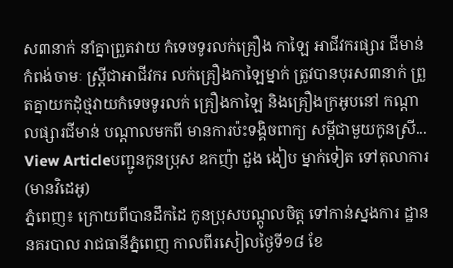ស៣នាក់ នាំគ្នាព្រួតវាយ កំទេចទូរលក់គ្រឿង កាឡៃ អាជីវករផ្សារ ជីមាន់
កំពង់ចាមៈ ស្ត្រីជាអាជីវករ លក់គ្រឿងកាឡៃម្នាក់ ត្រូវបានបុរស៣នាក់ ព្រួតគ្នាយកដុំថ្មវាយកំទេចទូរលក់ គ្រឿងកាឡៃ និងគ្រឿងក្រអូបនៅ កណ្តាលផ្សារជីមាន់ បណ្តាលមកពី មានការប៉ះទង្គិចពាក្យ សម្តីជាមួយកូនស្រី...
View Articleបញ្ជូនកូនប្រុស ឧកញ៉ា ដួង ងៀប ម្នាក់ទៀត ទៅតុលាការ (មានវិដេអូ)
ភ្នំពេញ៖ ក្រោយពីបានដឹកដៃ កូនប្រុសបណ្តូលចិត្ត ទៅកាន់ស្នងការ ដ្ឋាននគរបាល រាជធានីភ្នំពេញ កាលពីរសៀលថ្ងៃទី១៨ ខែ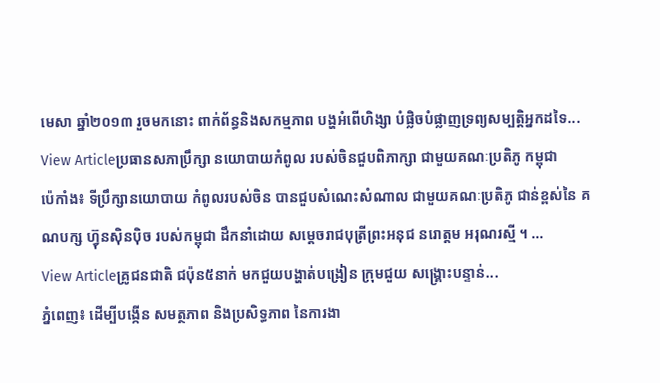មេសា ឆ្នាំ២០១៣ រួចមកនោះ ពាក់ព័ន្ធនិងសកម្មភាព បង្ហអំពើហិង្សា បំផ្លិចបំផ្លាញទ្រព្យសម្បត្តិអ្នកដទៃ...
View Articleប្រធានសភាប្រឹក្សា នយោបាយកំពូល របស់ចិនជួបពិភាក្សា ជាមួយគណៈប្រតិភូ កម្ពុជា
ប៉េកាំង៖ ទីប្រឹក្សានយោបាយ កំពូលរបស់ចិន បានជួបសំណេះសំណាល ជាមួយគណៈប្រតិភូ ជាន់ខ្ពស់នៃ គណបក្ស ហ៊្វុនស៊ិនប៉ិច របស់កម្ពុជា ដឹកនាំដោយ សម្តេចរាជបុត្រីព្រះអនុជ នរោត្តម អរុណរស្មី ។ ...
View Articleគ្រូជនជាតិ ជប៉ុន៥នាក់ មកជួយបង្ហាត់បង្រៀន ក្រុមជួយ សង្គ្រោះបន្ទាន់...
ភ្នំពេញ៖ ដើម្បីបង្កើន សមត្ថភាព និងប្រសិទ្ធភាព នៃការងា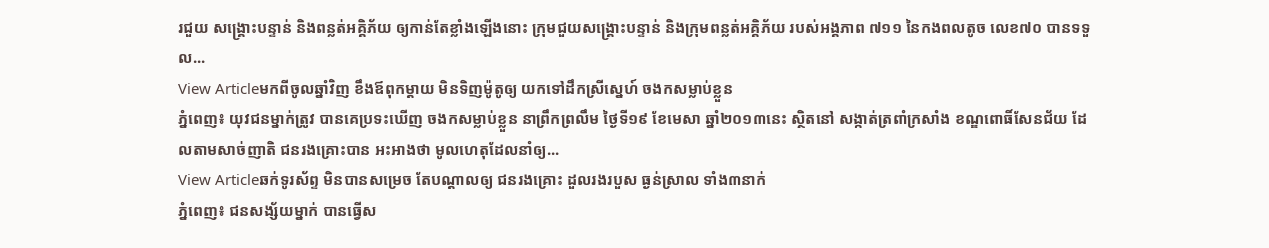រជួយ សង្គ្រោះបន្ទាន់ និងពន្លត់អគ្គិភ័យ ឲ្យកាន់តែខ្លាំងឡើងនោះ ក្រុមជួយសង្គ្រោះបន្ទាន់ និងក្រុមពន្លត់អគ្គិភ័យ របស់អង្គភាព ៧១១ នៃកងពលតូច លេខ៧០ បានទទួល...
View Articleមកពីចូលឆ្នាំវិញ ខឹងឪពុកម្តាយ មិនទិញម៉ូតូឲ្យ យកទៅដឹកស្រីស្នេហ៍ ចងកសម្លាប់ខ្លួន
ភ្នំពេញ៖ យុវជនម្នាក់ត្រូវ បានគេប្រទះឃើញ ចងកសម្លាប់ខ្លួន នាព្រឹកព្រលឹម ថ្ងៃទី១៩ ខែមេសា ឆ្នាំ២០១៣នេះ ស្ថិតនៅ សង្កាត់ត្រពាំក្រសាំង ខណ្ឌពោធិ៍សែនជ័យ ដែលតាមសាច់ញាតិ ជនរងគ្រោះបាន អះអាងថា មូលហេតុដែលនាំឲ្យ...
View Articleឆក់ទូរស័ព្ទ មិនបានសម្រេច តែបណ្តាលឲ្យ ជនរងគ្រោះ ដួលរងរបួស ធ្ងន់ស្រាល ទាំង៣នាក់
ភ្នំពេញ៖ ជនសង្ស័យម្នាក់ បានធ្វើស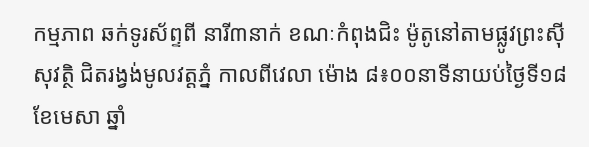កម្មភាព ឆក់ទូរស័ព្ទពី នារី៣នាក់ ខណៈកំពុងជិះ ម៉ូតូនៅតាមផ្លូវព្រះស៊ីសុវត្ថិ ជិតរង្វង់មូលវត្តភ្នំ កាលពីវេលា ម៉ោង ៨៖០០នាទីនាយប់ថ្ងៃទី១៨ ខែមេសា ឆ្នាំ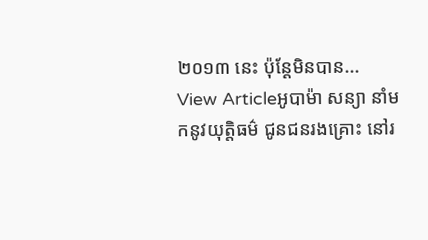២០១៣ នេះ ប៉ុន្តែមិនបាន...
View Articleអូបាម៉ា សន្យា នាំមកនូវយុត្តិធម៌ ជូនជនរងគ្រោះ នៅរ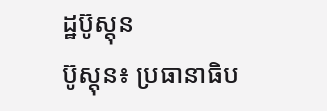ដ្ឋប៊ូស្តុន
ប៊ូស្តុន៖ ប្រធានាធិប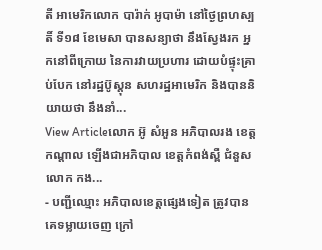តី អាមេរិកលោក បារ៉ាក់ អូបាម៉ា នៅថ្ងៃព្រហស្បតិ៍ ទី១៨ ខែមេសា បានសន្យាថា នឹងស្វែងរក អ្នកនៅពីក្រោយ នៃការវាយប្រហារ ដោយបំផ្ទុះគ្រាប់បែក នៅរដ្ឋប៊ូស្តុន សហរដ្ឋអាមេរិក និងបាននិយាយថា នឹងនាំ...
View Articleលោក អ៊ូ សំអួន អភិបាលរង ខេត្តកណ្តាល ឡើងជាអភិបាល ខេត្តកំពង់ស្ពឺ ជំនួស លោក កង...
- បញ្ជីឈ្មោះ អភិបាលខេត្ដផ្សេងទៀត ត្រូវបានគេទម្លាយចេញ ក្រៅ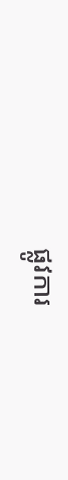ផ្លូវការ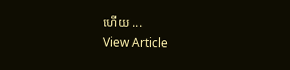ហើយ ...
View Article